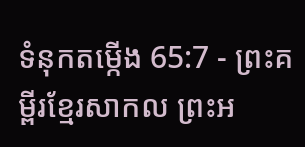ទំនុកតម្កើង 65:7 - ព្រះគម្ពីរខ្មែរសាកល ព្រះអ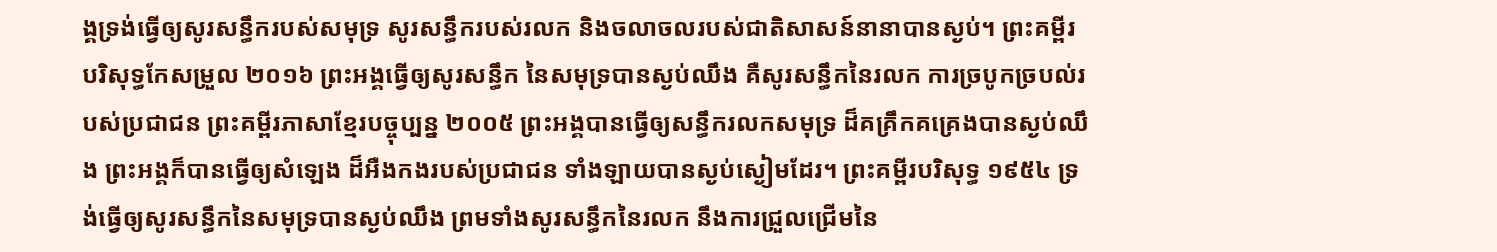ង្គទ្រង់ធ្វើឲ្យសូរសន្ធឹករបស់សមុទ្រ សូរសន្ធឹករបស់រលក និងចលាចលរបស់ជាតិសាសន៍នានាបានស្ងប់។ ព្រះគម្ពីរបរិសុទ្ធកែសម្រួល ២០១៦ ព្រះអង្គធ្វើឲ្យសូរសន្ធឹក នៃសមុទ្របានស្ងប់ឈឹង គឺសូរសន្ធឹកនៃរលក ការច្របូកច្របល់របស់ប្រជាជន ព្រះគម្ពីរភាសាខ្មែរបច្ចុប្បន្ន ២០០៥ ព្រះអង្គបានធ្វើឲ្យសន្ធឹករលកសមុទ្រ ដ៏គគ្រឹកគគ្រេងបានស្ងប់ឈឹង ព្រះអង្គក៏បានធ្វើឲ្យសំឡេង ដ៏អឺងកងរបស់ប្រជាជន ទាំងឡាយបានស្ងប់ស្ងៀមដែរ។ ព្រះគម្ពីរបរិសុទ្ធ ១៩៥៤ ទ្រង់ធ្វើឲ្យសូរសន្ធឹកនៃសមុទ្របានស្ងប់ឈឹង ព្រមទាំងសូរសន្ធឹកនៃរលក នឹងការជ្រួលជ្រើមនៃ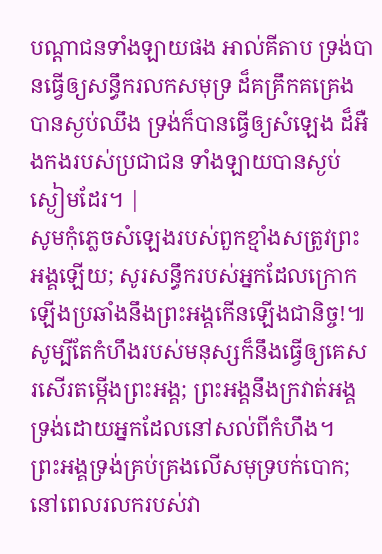បណ្តាជនទាំងឡាយផង អាល់គីតាប ទ្រង់បានធ្វើឲ្យសន្ធឹករលកសមុទ្រ ដ៏គគ្រឹកគគ្រេងបានស្ងប់ឈឹង ទ្រង់ក៏បានធ្វើឲ្យសំឡេង ដ៏អឺងកងរបស់ប្រជាជន ទាំងឡាយបានស្ងប់ស្ងៀមដែរ។ |
សូមកុំភ្លេចសំឡេងរបស់ពួកខ្មាំងសត្រូវព្រះអង្គឡើយ; សូរសន្ធឹករបស់អ្នកដែលក្រោកឡើងប្រឆាំងនឹងព្រះអង្គកើនឡើងជានិច្ច!៕
សូម្បីតែកំហឹងរបស់មនុស្សក៏នឹងធ្វើឲ្យគេសរសើរតម្កើងព្រះអង្គ; ព្រះអង្គនឹងក្រវាត់អង្គទ្រង់ដោយអ្នកដែលនៅសល់ពីកំហឹង។
ព្រះអង្គទ្រង់គ្រប់គ្រងលើសមុទ្របក់បោក; នៅពេលរលករបស់វា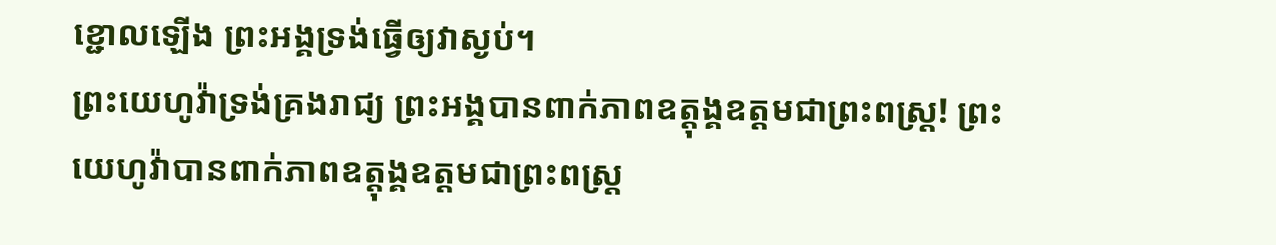ខ្ជោលឡើង ព្រះអង្គទ្រង់ធ្វើឲ្យវាស្ងប់។
ព្រះយេហូវ៉ាទ្រង់គ្រងរាជ្យ ព្រះអង្គបានពាក់ភាពឧត្ដុង្គឧត្ដមជាព្រះពស្ត្រ! ព្រះយេហូវ៉ាបានពាក់ភាពឧត្ដុង្គឧត្ដមជាព្រះពស្ត្រ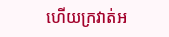ហើយក្រវាត់អ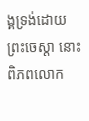ង្គទ្រង់ដោយព្រះចេស្ដា នោះពិភពលោក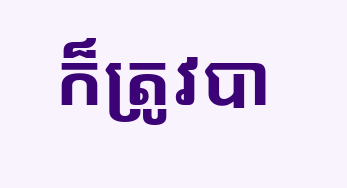ក៏ត្រូវបា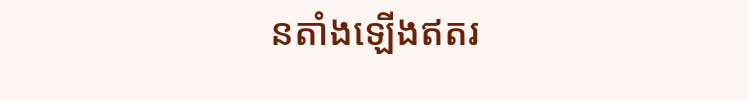នតាំងឡើងឥតរ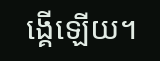ង្គើឡើយ។